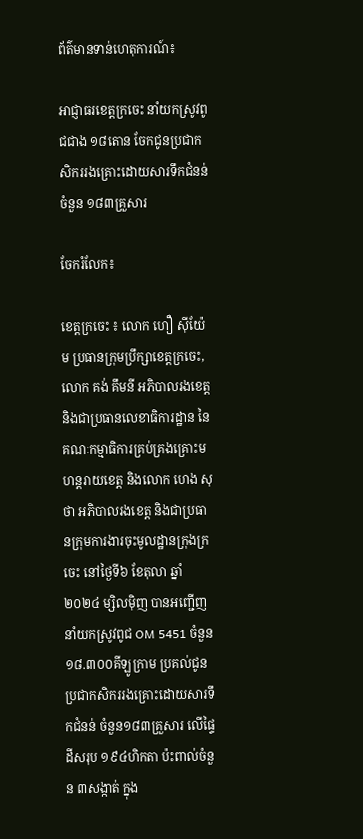ព័ត៌មានទាន់ហេតុការណ៍៖

អាជ្ញាធរខេត្តក្រចេះ នាំយកស្រូវពូជជាង ១៨តោន ចែកជូនប្រជាកសិកររងគ្រោះដោយសារទឹកជំនន់ ចំនួន ១៨៣គ្រួសារ

ចែករំលែក៖

ខេត្តក្រចេះ ៖ លោក ហឿ ស៊ីយ៉ែម ប្រធានក្រុមប្រឹក្សាខេត្តក្រចេះ, លោក គង់ គឹមនី អភិបាលរងខេត្ត និងជាប្រធានលេខាធិការដ្ឋាន នៃគណៈកម្មាធិការគ្រប់គ្រងគ្រោះមហន្តរាយខេត្ត និងលោក ហេង សុថា អភិបាលរងខេត្ត និងជាប្រធានក្រុមការងារចុះមូលដ្ឋានក្រុងក្រចេះ នៅថ្ងៃទី៦ ខែតុលា ឆ្នាំ២០២៤ ម្សិលមុិញ បានអញ្ជើញនាំយកស្រូវពូជ OM 5451 ចំនួន ១៨.៣០០គីឡូក្រាម ប្រគល់ជូនប្រជាកសិកររងគ្រោះដោយសារទឹកជំនន់ ចំនួន១៨៣គ្រួសារ លើផ្ទៃដីសរុប ១៩៤ហិកតា ប៉ះពាល់ចំនួន ៣សង្កាត់ ក្នុង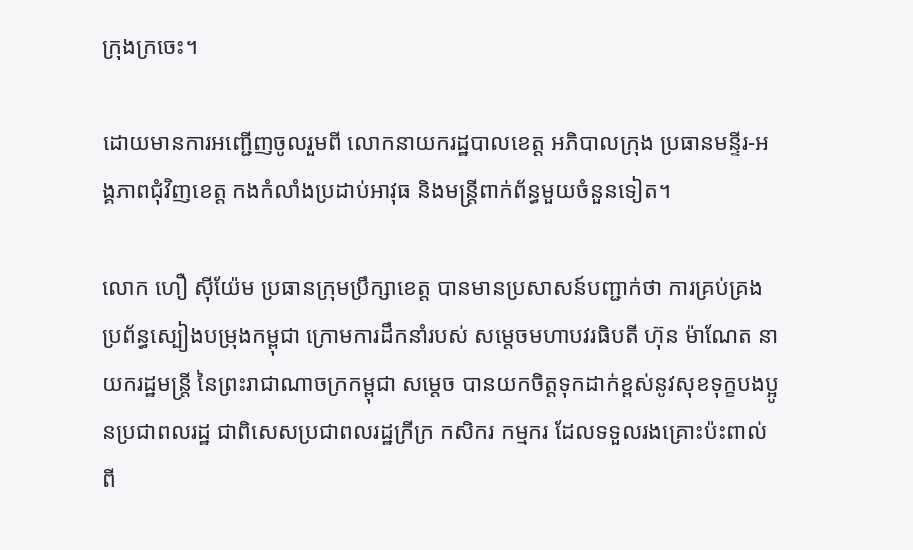ក្រុងក្រចេះ។

ដោយមានការអញ្ជើញចូលរួមពី លោកនាយករដ្ឋបាលខេត្ត អភិបាលក្រុង ប្រធានមន្ទីរ-អង្គភាពជុំវិញខេត្ត កងកំលាំងប្រដាប់អាវុធ និងមន្រ្តីពាក់ព័ន្ធមួយចំនួនទៀត។

លោក ហឿ ស៊ីយ៉ែម ប្រធានក្រុមប្រឹក្សាខេត្ត បានមានប្រសាសន៍បញ្ជាក់ថា ការគ្រប់គ្រងប្រព័ន្ធស្បៀងបម្រុងកម្ពុជា ក្រោមការដឹកនាំរបស់ សម្តេចមហាបវរធិបតី ហ៊ុន ម៉ាណែត នាយករដ្ឋមន្ត្រី នៃព្រះរាជាណាចក្រកម្ពុជា សម្តេច បានយកចិត្តទុកដាក់ខ្ពស់នូវសុខទុក្ខបងប្អូនប្រជាពលរដ្ឋ ជាពិសេសប្រជាពលរដ្ឋក្រីក្រ កសិករ កម្មករ ដែលទទួលរងគ្រោះប៉ះពាល់ពី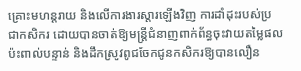គ្រោះមហន្តរាយ និងលើការងារស្តារឡើងវិញ ការដាំដុះរបស់ប្រជាកសិករ ដោយបានចាត់ឱ្យមន្ត្រីជំនាញពាក់ព័ន្ធចុះវាយតម្លៃផលប៉ះពាល់បន្ទាន់ និងដឹកស្រូវពូជចែកជូនកសិករឱ្យបានលឿន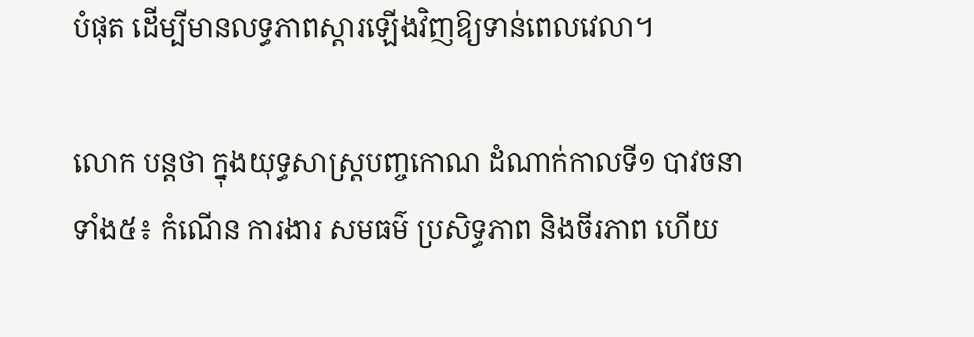បំផុត ដើម្បីមានលទ្ធភាពស្តារឡើងវិញឱ្យទាន់ពេលវេលា។

លោក បន្តថា ក្នុងយុទ្ធសាស្ត្របញ្ចកោណ ដំណាក់កាលទី១ បាវចនាទាំង៥៖ កំណើន ការងារ សមធម៌ ប្រសិទ្ធភាព និងចីរភាព ហើយ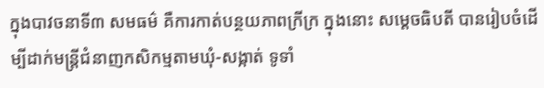ក្នុងបាវចនាទី៣ សមធម៌ គឺការកាត់បន្ថយភាពក្រីក្រ ក្នុងនោះ សម្តេចធិបតី បានរៀបចំដើម្បីដាក់មន្ត្រីជំនាញកសិកម្មតាមឃុំ-សង្កាត់ ទូទាំ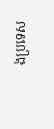ងប្រទេស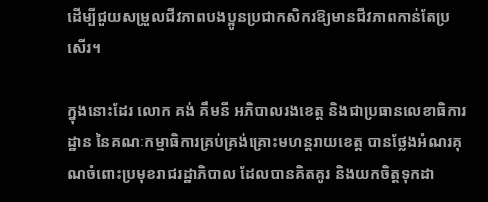ដើម្បីជួយសម្រួលជីវភាពបងប្អូនប្រជាកសិករឱ្យមានជីវភាពកាន់តែប្រសើរ។

ក្នុងនោះដែរ លោក គង់ គឹមនី អភិបាលរងខេត្ត និងជាប្រធានលេខាធិការដ្ឋាន នៃគណៈកម្មាធិការគ្រប់គ្រង់គ្រោះមហន្តរាយខេត្ត បានថ្លែងអំណរគុណចំពោះប្រមុខរាជរដ្ឋាភិបាល ដែលបានគិតគូរ និងយកចិត្តទុកដា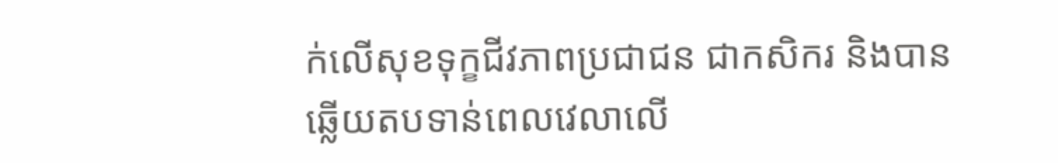ក់លើសុខទុក្ខជីវភាពប្រជាជន ជាកសិករ និងបានឆ្លើយតបទាន់ពេលវេលាលើ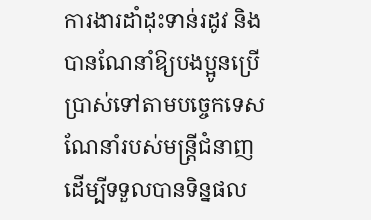ការងារដាំដុះទាន់រដូវ និងបានណែនាំឱ្យបងប្អូនប្រើប្រាស់ទៅតាមបច្ចេកទេសណែនាំរបស់មន្រ្តីជំនាញ ដើម្បីទទួលបានទិន្នផល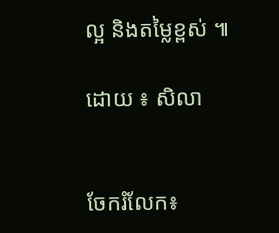ល្អ និងតម្លៃខ្ពស់ ៕

ដោយ ៖ សិលា


ចែករំលែក៖